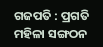ଗଜପତି : ପ୍ରଗତି ମହିଳା ସଙ୍ଗଠନ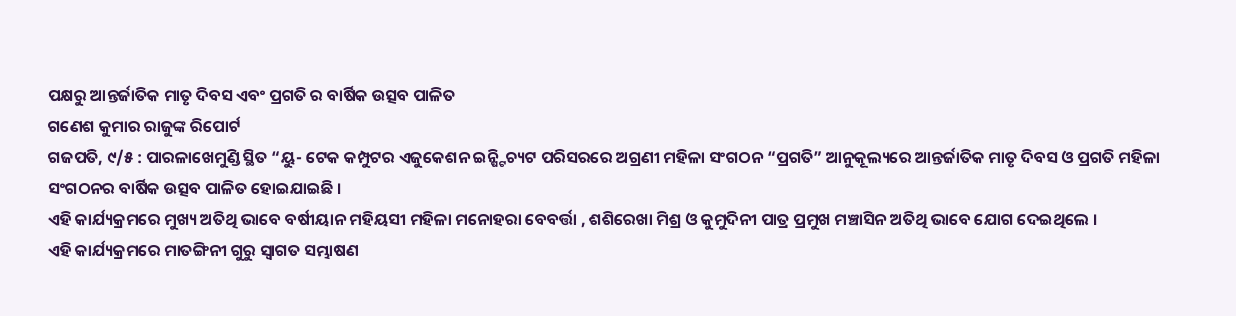ପକ୍ଷରୁ ଆନ୍ତର୍ଜାତିକ ମାତୃ ଦିବସ ଏବଂ ପ୍ରଗତି ର ବାର୍ଷିକ ଉତ୍ସବ ପାଳିତ
ଗଣେଶ କୁମାର ରାଜୁଙ୍କ ରିପୋର୍ଟ
ଗଜପତି, ୯/୫ : ପାରଳାଖେମୁଣ୍ଡି ସ୍ଥିତ “ୟୁ- ଟେକ କମ୍ପୁଟର ଏଜୁକେଶନ ଇନ୍ଷ୍ଟିଚ୍ୟଟ ପରିସରରେ ଅଗ୍ରଣୀ ମହିଳା ସଂଗଠନ “ପ୍ରଗତି” ଆନୁକୂଲ୍ୟରେ ଆନ୍ତର୍ଜାତିକ ମାତୃ ଦିବସ ଓ ପ୍ରଗତି ମହିଳା ସଂଗଠନର ବାର୍ଷିକ ଉତ୍ସବ ପାଳିତ ହୋଇଯାଇଛି ।
ଏହି କାର୍ଯ୍ୟକ୍ରମରେ ମୁଖ୍ୟ ଅତିଥି ଭାବେ ବର୍ଷୀୟାନ ମହିୟସୀ ମହିଳା ମନୋହରା ବେବର୍ତ୍ତା , ଶଶିରେଖା ମିଶ୍ର ଓ କୁମୁଦିନୀ ପାତ୍ର ପ୍ରମୁଖ ମଞ୍ଚାସିନ ଅତିଥି ଭାବେ ଯୋଗ ଦେଇଥିଲେ ।
ଏହି କାର୍ଯ୍ୟକ୍ରମରେ ମାତଙ୍ଗିନୀ ଗୁରୁ ସ୍ଵାଗତ ସମ୍ଭାଷଣ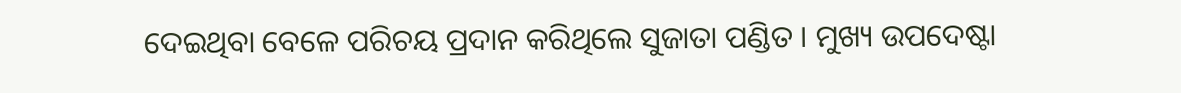ଦେଇଥିବା ବେଳେ ପରିଚୟ ପ୍ରଦାନ କରିଥିଲେ ସୁଜାତା ପଣ୍ଡିତ । ମୁଖ୍ୟ ଉପଦେଷ୍ଟା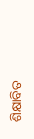ଶିକ୍ଷାବିତ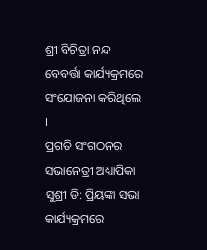ଶ୍ରୀ ବିଚିତ୍ରା ନନ୍ଦ ବେବର୍ତ୍ତା କାର୍ଯ୍ୟକ୍ରମରେ ସଂଯୋଜନା କରିଥିଲେ ।
ପ୍ରଗତି ସଂଗଠନର ସଭାନେତ୍ରୀ ଅଧ୍ୟାପିକା ସୁଶ୍ରୀ ଡି: ପ୍ରିୟଙ୍କା ସଭା କାର୍ଯ୍ୟକ୍ରମରେ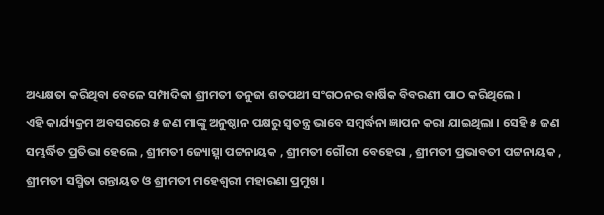ଅଧ୍ୟକ୍ଷତା କରିଥିବା ବେଳେ ସମ୍ପାଦିକା ଶ୍ରୀମତୀ ତନୁଜା ଶତପଥୀ ସଂଗଠନର ବାର୍ଷିକ ବିବରଣୀ ପାଠ କରିଥିଲେ ।
ଏହି କାର୍ଯ୍ୟକ୍ରମ ଅବସରରେ ୫ ଜଣ ମାଙ୍କୁ ଅନୁଷ୍ଠାନ ପକ୍ଷରୁ ସ୍ବତନ୍ତ୍ର ଭାବେ ସମ୍ବର୍ଦ୍ଧନା ଜ୍ଞାପନ କରା ଯାଇଥିଲା । ସେହି ୫ ଜଣ ସମ୍ଭର୍ଦ୍ଧିତ ପ୍ରତିଭା ହେଲେ , ଶ୍ରୀମତୀ ଜ୍ୟୋତ୍ସ୍ନା ପଟ୍ଟନାୟକ , ଶ୍ରୀମତୀ ଗୌରୀ ବେହେରା , ଶ୍ରୀମତୀ ପ୍ରଭାବତୀ ପଟ୍ଟନାୟକ , ଶ୍ରୀମତୀ ସସ୍ମିତା ଗନ୍ତାୟତ ଓ ଶ୍ରୀମତୀ ମହେଶ୍ୱରୀ ମହାରଣା ପ୍ରମୁଖ ।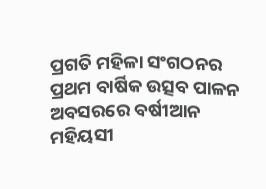ପ୍ରଗତି ମହିଳା ସଂଗଠନର ପ୍ରଥମ ବାର୍ଷିକ ଉତ୍ସବ ପାଳନ ଅବସରରେ ବର୍ଷୀଆନ ମହିୟସୀ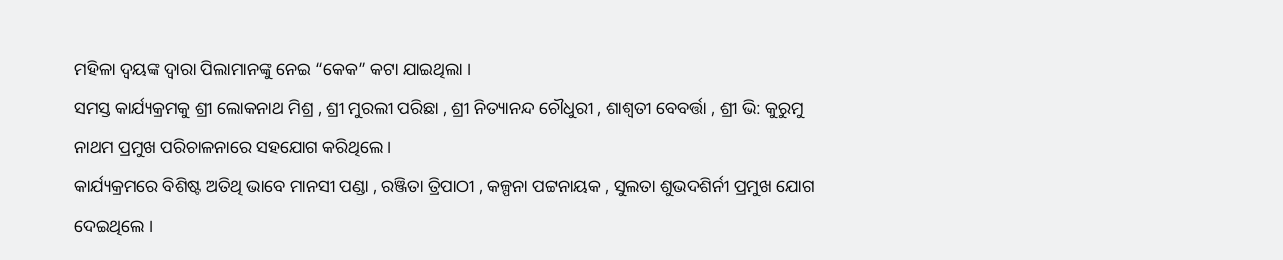ମହିଳା ଦ୍ବୟଙ୍କ ଦ୍ୱାରା ପିଲାମାନଙ୍କୁ ନେଇ “କେକ” କଟା ଯାଇଥିଲା ।
ସମସ୍ତ କାର୍ଯ୍ୟକ୍ରମକୁ ଶ୍ରୀ ଲୋକନାଥ ମିଶ୍ର , ଶ୍ରୀ ମୁରଲୀ ପରିଛା , ଶ୍ରୀ ନିତ୍ୟାନନ୍ଦ ଚୌଧୁରୀ , ଶାଶ୍ଵତୀ ବେବର୍ତ୍ତା , ଶ୍ରୀ ଭି: କୁରୁମୁ ନାଥମ ପ୍ରମୁଖ ପରିଚାଳନାରେ ସହଯୋଗ କରିଥିଲେ ।
କାର୍ଯ୍ୟକ୍ରମରେ ବିଶିଷ୍ଟ ଅତିଥି ଭାବେ ମାନସୀ ପଣ୍ଡା , ରଞ୍ଜିତା ତ୍ରିପାଠୀ , କଳ୍ପନା ପଟ୍ଟନାୟକ , ସୁଲତା ଶୁଭଦଶିର୍ନୀ ପ୍ରମୁଖ ଯୋଗ ଦେଇଥିଲେ ।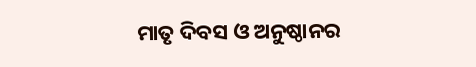ମାତୃ ଦିବସ ଓ ଅନୁଷ୍ଠାନର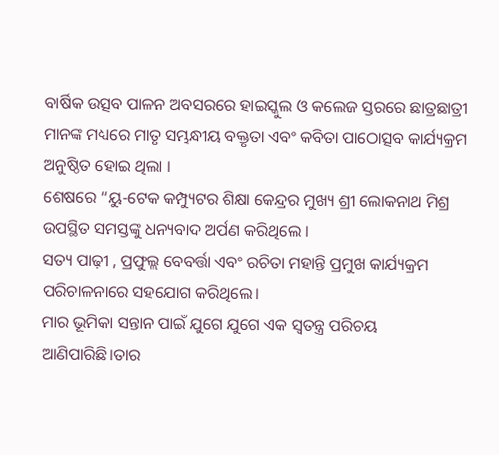ବାର୍ଷିକ ଉତ୍ସବ ପାଳନ ଅବସରରେ ହାଇସ୍କୁଲ ଓ କଲେଜ ସ୍ତରରେ ଛାତ୍ରଛାତ୍ରୀ ମାନଙ୍କ ମଧ୍ୟରେ ମାତୃ ସମ୍ଭନ୍ଧୀୟ ବକ୍ତୃତା ଏବଂ କବିତା ପାଠୋତ୍ସବ କାର୍ଯ୍ୟକ୍ରମ ଅନୁଷ୍ଠିତ ହୋଇ ଥିଲା ।
ଶେଷରେ “ୟୁ-ଟେକ କମ୍ପ୍ୟୁଟର ଶିକ୍ଷା କେନ୍ଦ୍ରର ମୁଖ୍ୟ ଶ୍ରୀ ଲୋକନାଥ ମିଶ୍ର ଉପସ୍ଥିତ ସମସ୍ତଙ୍କୁ ଧନ୍ୟବାଦ ଅର୍ପଣ କରିଥିଲେ ।
ସତ୍ୟ ପାଢ଼ୀ , ପ୍ରଫୁଲ୍ଲ ବେବର୍ତ୍ତା ଏବଂ ରଚିତା ମହାନ୍ତି ପ୍ରମୁଖ କାର୍ଯ୍ୟକ୍ରମ ପରିଚାଳନାରେ ସହଯୋଗ କରିଥିଲେ।
ମାର ଭୂମିକା ସନ୍ତାନ ପାଇଁ ଯୁଗେ ଯୁଗେ ଏକ ସ୍ଵତନ୍ତ୍ର ପରିଚୟ ଆଣିପାରିଛି।ତାର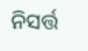ନିସର୍ତ୍ତ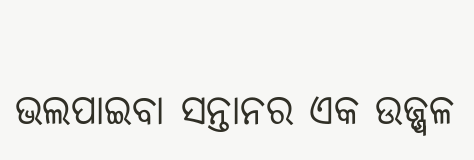ଭଲପାଇବା ସନ୍ତାନର ଏକ ଉଜ୍ଜ୍ୱଳ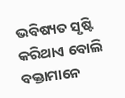ଭବିଷ୍ୟତ ସୃଷ୍ଟି କରିଥାଏ ବୋଲି ବକ୍ତାମାନେ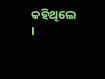କହିଥିଲେ ।